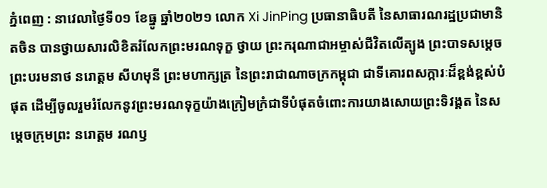ភ្នំពេញ : នាវេលាថ្ងៃទី០១ ខែធ្នូ ឆ្នាំ២០២១ លោក Xi JinPing ប្រធានាធិបតី នៃសាធារណរដ្ឋប្រជាមានិតចិន បានថ្វាយសារលិខិតរំលែកព្រះមរណទុក្ខ ថ្វាយ ព្រះករុណាជាអម្ចាស់ជីវិតលើត្បូង ព្រះបាទសម្តេចព្រះបរមនាថ នរោត្តម សីហមុនី ព្រះមហាក្សត្រ នៃព្រះរាជាណាចក្រកម្ពុជា ជាទីគោរពសក្ការៈដ៏ខ្ពង់ខ្ពស់បំផុត ដើម្បីចូលរួមរំលែកនូវព្រះមរណទុក្ខយ៉ាងក្រៀមក្រំជាទីបំផុតចំពោះការយាងសោយព្រះទិវង្គត នៃសម្តេចក្រុមព្រះ នរោត្តម រណឫ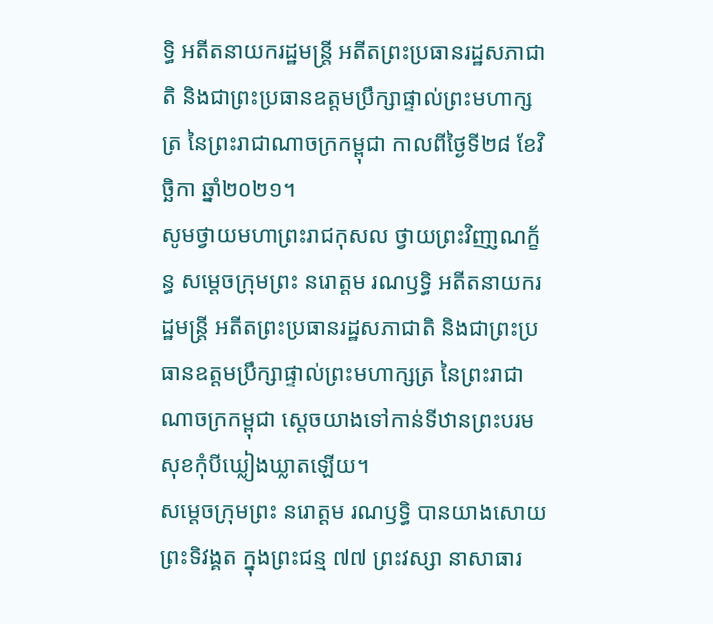ទ្ធិ អតីតនាយករដ្ឋមន្រ្តី អតីតព្រះប្រធានរដ្ឋសភាជាតិ និងជាព្រះប្រធានឧត្តមប្រឹក្សាផ្ទាល់ព្រះមហាក្សត្រ នៃព្រះរាជាណាចក្រកម្ពុជា កាលពីថ្ងៃទី២៨ ខែវិច្ឆិកា ឆ្នាំ២០២១។
សូមថ្វាយមហាព្រះរាជកុសល ថ្វាយព្រះវិញា្ញណក្ខ័ន្ធ សម្តេចក្រុមព្រះ នរោត្តម រណឫទ្ធិ អតីតនាយករដ្ឋមន្រ្តី អតីតព្រះប្រធានរដ្ឋសភាជាតិ និងជាព្រះប្រធានឧត្តមប្រឹក្សាផ្ទាល់ព្រះមហាក្សត្រ នៃព្រះរាជាណាចក្រកម្ពុជា ស្តេចយាងទៅកាន់ទីឋានព្រះបរមសុខកុំបីឃ្លៀងឃ្លាតឡើយ។
សម្តេចក្រុមព្រះ នរោត្តម រណឫទ្ធិ បានយាងសោយព្រះទិវង្គត ក្នុងព្រះជន្ម ៧៧ ព្រះវស្សា នាសាធារ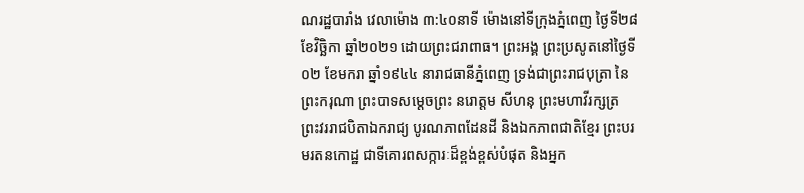ណរដ្ឋបារាំង វេលាម៉ោង ៣:៤០នាទី ម៉ោងនៅទីក្រុងភ្នំពេញ ថ្ងៃទី២៨ ខែវិច្ឆិកា ឆ្នាំ២០២១ ដោយព្រះជរាពាធ។ ព្រះអង្គ ព្រះប្រសូតនៅថ្ងៃទី០២ ខែមករា ឆ្នាំ១៩៤៤ នារាជធានីភ្នំពេញ ទ្រង់ជាព្រះរាជបុត្រា នៃព្រះករុណា ព្រះបាទសម្តេចព្រះ នរោត្តម សីហនុ ព្រះមហាវីរក្សត្រ ព្រះវររាជបិតាឯករាជ្យ បូរណភាពដែនដី និងឯកភាពជាតិខ្មែរ ព្រះបរមរតនកោដ្ឋ ជាទីគោរពសក្ការៈដ៏ខ្ពង់ខ្ពស់បំផុត និងអ្នក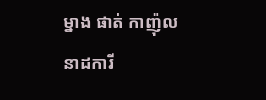ម្នាង ផាត់ កាញ៉ុល នាដការី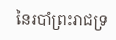នៃរបាំព្រះរាជទ្រ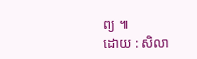ព្យ ៕
ដោយ : សិលា